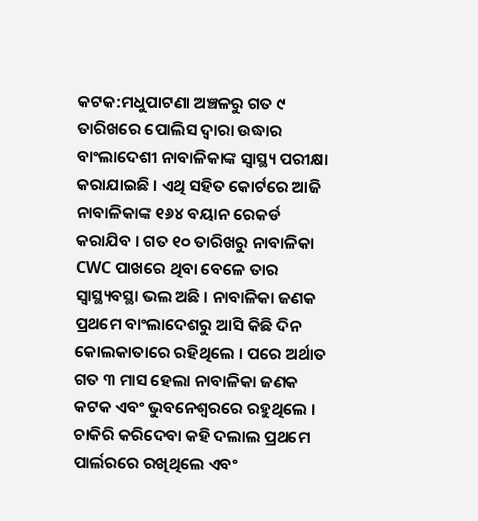କଟକ:ମଧୁପାଟଣା ଅଞ୍ଚଳରୁ ଗତ ୯ ତାରିଖରେ ପୋଲିସ ଦ୍ବାରା ଉଦ୍ଧାର ବାଂଲାଦେଶୀ ନାବାଳିକାଙ୍କ ସ୍ବାସ୍ଥ୍ୟ ପରୀକ୍ଷା କରାଯାଇଛି । ଏଥି ସହିତ କୋର୍ଟରେ ଆଜି ନାବାଳିକାଙ୍କ ୧୬୪ ବୟାନ ରେକର୍ଡ କରାଯିବ । ଗତ ୧୦ ତାରିଖରୁ ନାବାଳିକା CWC ପାଖରେ ଥିବା ବେଳେ ତାର ସ୍ବାସ୍ଥ୍ୟବସ୍ଥା ଭଲ ଅଛି । ନାବାଳିକା ଜଣକ ପ୍ରଥମେ ବାଂଲାଦେଶରୁ ଆସି କିଛି ଦିନ କୋଲକାତାରେ ରହିଥିଲେ । ପରେ ଅର୍ଥାତ ଗତ ୩ ମାସ ହେଲା ନାବାଳିକା ଜଣକ କଟକ ଏବଂ ଭୁବନେଶ୍ୱରରେ ରହୁଥିଲେ । ଚାକିରି କରିଦେବା କହି ଦଲାଲ ପ୍ରଥମେ ପାର୍ଲରରେ ରଖିଥିଲେ ଏବଂ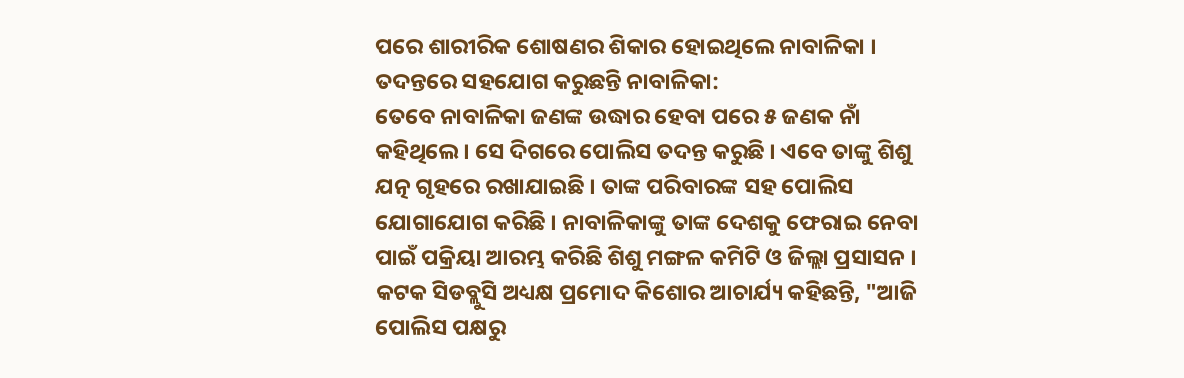ପରେ ଶାରୀରିକ ଶୋଷଣର ଶିକାର ହୋଇଥିଲେ ନାବାଳିକା ।
ତଦନ୍ତରେ ସହଯୋଗ କରୁଛନ୍ତି ନାବାଳିକା:
ତେବେ ନାବାଳିକା ଜଣଙ୍କ ଉଦ୍ଧାର ହେବା ପରେ ୫ ଜଣକ ନାଁ କହିଥିଲେ । ସେ ଦିଗରେ ପୋଲିସ ତଦନ୍ତ କରୁଛି । ଏବେ ତାଙ୍କୁ ଶିଶୁ ଯତ୍ନ ଗୃହରେ ରଖାଯାଇଛି । ତାଙ୍କ ପରିବାରଙ୍କ ସହ ପୋଲିସ ଯୋଗାଯୋଗ କରିଛି । ନାବାଳିକାଙ୍କୁ ତାଙ୍କ ଦେଶକୁ ଫେରାଇ ନେବା ପାଇଁ ପକ୍ରିୟା ଆରମ୍ଭ କରିଛି ଶିଶୁ ମଙ୍ଗଳ କମିଟି ଓ ଜିଲ୍ଲା ପ୍ରସାସନ । କଟକ ସିଡବ୍ଲୁସି ଅଧ୍ୟକ୍ଷ ପ୍ରମୋଦ କିଶୋର ଆଚାର୍ଯ୍ୟ କହିଛନ୍ତି, "ଆଜି ପୋଲିସ ପକ୍ଷରୁ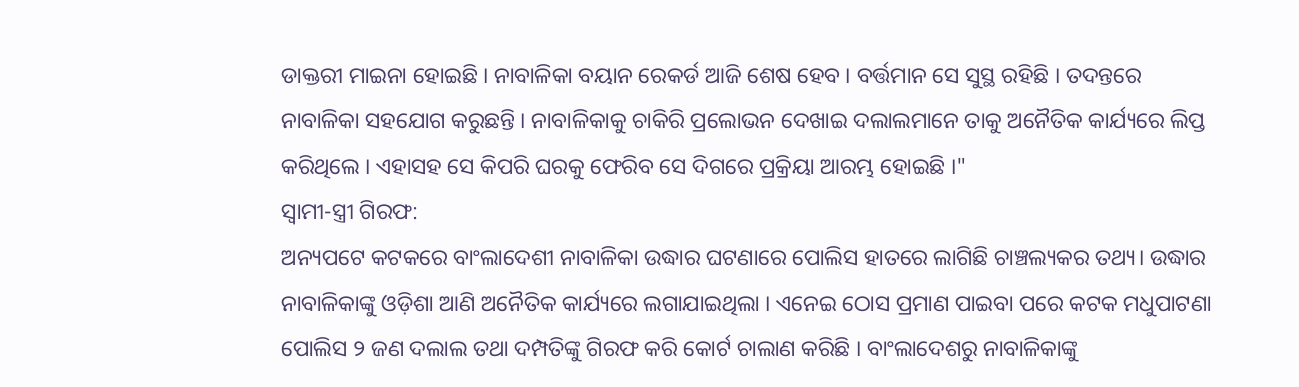ଡାକ୍ତରୀ ମାଇନା ହୋଇଛି । ନାବାଳିକା ବୟାନ ରେକର୍ଡ ଆଜି ଶେଷ ହେବ । ବର୍ତ୍ତମାନ ସେ ସୁସ୍ଥ ରହିଛି । ତଦନ୍ତରେ ନାବାଳିକା ସହଯୋଗ କରୁଛନ୍ତି । ନାବାଳିକାକୁ ଚାକିରି ପ୍ରଲୋଭନ ଦେଖାଇ ଦଲାଲମାନେ ତାକୁ ଅନୈତିକ କାର୍ଯ୍ୟରେ ଲିପ୍ତ କରିଥିଲେ । ଏହାସହ ସେ କିପରି ଘରକୁ ଫେରିବ ସେ ଦିଗରେ ପ୍ରକ୍ରିୟା ଆରମ୍ଭ ହୋଇଛି ।"
ସ୍ବାମୀ-ସ୍ତ୍ରୀ ଗିରଫ:
ଅନ୍ୟପଟେ କଟକରେ ବାଂଲାଦେଶୀ ନାବାଳିକା ଉଦ୍ଧାର ଘଟଣାରେ ପୋଲିସ ହାତରେ ଲାଗିଛି ଚାଞ୍ଚଲ୍ୟକର ତଥ୍ୟ। ଉଦ୍ଧାର ନାବାଳିକାଙ୍କୁ ଓଡ଼ିଶା ଆଣି ଅନୈତିକ କାର୍ଯ୍ୟରେ ଲଗାଯାଇଥିଲା । ଏନେଇ ଠୋସ ପ୍ରମାଣ ପାଇବା ପରେ କଟକ ମଧୁପାଟଣା ପୋଲିସ ୨ ଜଣ ଦଲାଲ ତଥା ଦମ୍ପତିଙ୍କୁ ଗିରଫ କରି କୋର୍ଟ ଚାଲାଣ କରିଛି । ବାଂଲାଦେଶରୁ ନାବାଳିକାଙ୍କୁ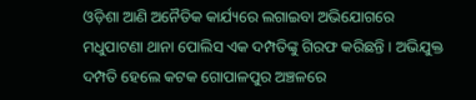ଓଡ଼ିଶା ଆଣି ଅନୈତିକ କାର୍ଯ୍ୟରେ ଲଗାଇବା ଅଭିଯୋଗରେ ମଧୁପାଟଣା ଥାନା ପୋଲିସ ଏକ ଦମ୍ପତିଙ୍କୁ ଗିରଫ କରିଛନ୍ତି । ଅଭିଯୁକ୍ତ ଦମ୍ପତି ହେଲେ କଟକ ଗୋପାଳପୁର ଅଞ୍ଚଳରେ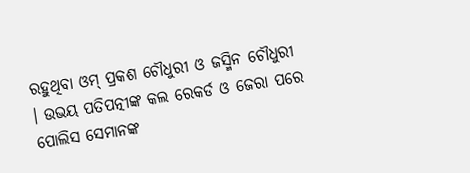ରହୁଥିବା ଓମ୍ ପ୍ରକଶ ଚୌଧୁରୀ ଓ ଜସ୍ମିନ ଚୌଧୁରୀ । ଉଭୟ ପତିପତ୍ନୀଙ୍କ କଲ ରେକର୍ଡ ଓ ଜେରା ପରେ ପୋଲିସ ସେମାନଙ୍କ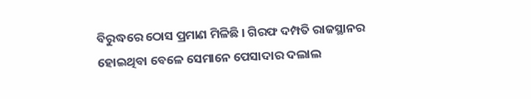ବିରୁଦ୍ଧରେ ଠୋସ ପ୍ରମାଣ ମିଳିଛି । ଗିରଫ ଦମ୍ପତି ରାଜସ୍ଥାନର ହୋଇଥିବା ବେଳେ ସେମାନେ ପେସାଦାର ଦଲାଲ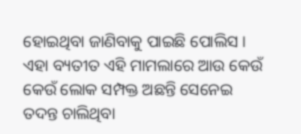ହୋଇଥିବା ଜାଣିବାକୁ ପାଇଛି ପୋଲିସ । ଏହା ବ୍ୟତୀତ ଏହି ମାମଲାରେ ଆଉ କେଉଁ କେଉଁ ଲୋକ ସମ୍ପକ୍ତ ଅଛନ୍ତି ସେନେଇ ତଦନ୍ତ ଚାଲିଥିବା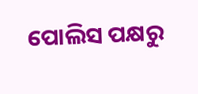ପୋଲିସ ପକ୍ଷରୁ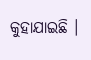କୁହାଯାଇଛି ।